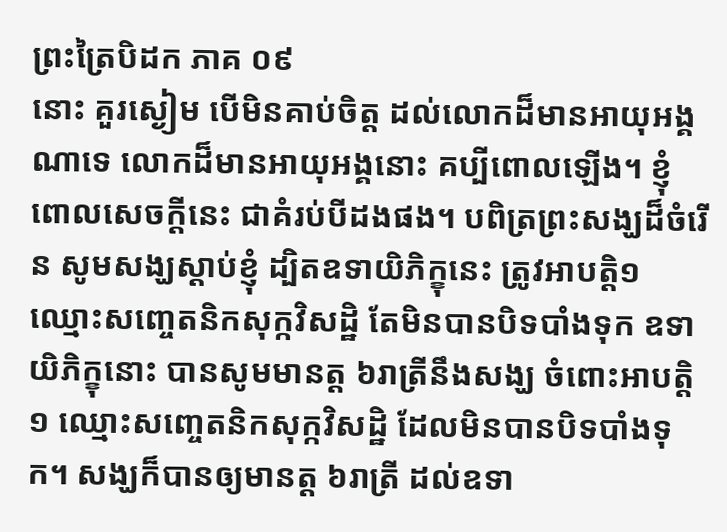ព្រះត្រៃបិដក ភាគ ០៩
នោះ គួរស្ងៀម បើមិនគាប់ចិត្ត ដល់លោកដ៏មានអាយុអង្គណាទេ លោកដ៏មានអាយុអង្គនោះ គប្បីពោលឡើង។ ខ្ញុំពោលសេចក្តីនេះ ជាគំរប់បីដងផង។ បពិត្រព្រះសង្ឃដ៏ចំរើន សូមសង្ឃស្តាប់ខ្ញុំ ដ្បិតឧទាយិភិក្ខុនេះ ត្រូវអាបត្តិ១ ឈ្មោះសញ្ចេតនិកសុក្កវិសដ្ឋិ តែមិនបានបិទបាំងទុក ឧទាយិភិក្ខុនោះ បានសូមមានត្ត ៦រាត្រីនឹងសង្ឃ ចំពោះអាបត្តិ១ ឈ្មោះសញ្ចេតនិកសុក្កវិសដ្ឋិ ដែលមិនបានបិទបាំងទុក។ សង្ឃក៏បានឲ្យមានត្ត ៦រាត្រី ដល់ឧទា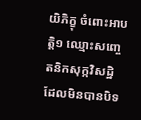យិភិក្ខុ ចំពោះអាបត្តិ១ ឈ្មោះសញ្ចេតនិកសុក្កវិសដ្ឋិ ដែលមិនបានបិទ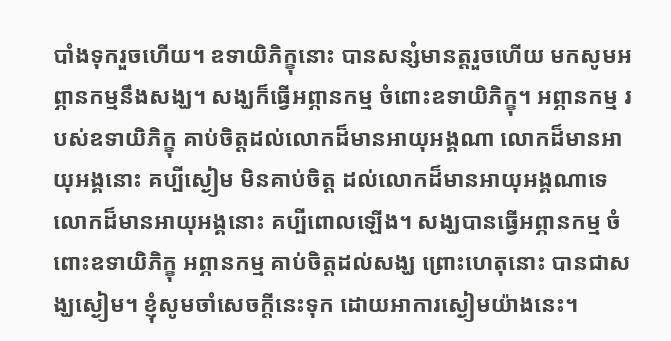បាំងទុករួចហើយ។ ឧទាយិភិក្ខុនោះ បានសន្សំមានត្តរួចហើយ មកសូមអព្ភានកម្មនឹងសង្ឃ។ សង្ឃក៏ធ្វើអព្ភានកម្ម ចំពោះឧទាយិភិក្ខុ។ អព្ភានកម្ម របស់ឧទាយិភិក្ខុ គាប់ចិត្តដល់លោកដ៏មានអាយុអង្គណា លោកដ៏មានអាយុអង្គនោះ គប្បីស្ងៀម មិនគាប់ចិត្ត ដល់លោកដ៏មានអាយុអង្គណាទេ លោកដ៏មានអាយុអង្គនោះ គប្បីពោលឡើង។ សង្ឃបានធ្វើអព្ភានកម្ម ចំពោះឧទាយិភិក្ខុ អព្ភានកម្ម គាប់ចិត្តដល់សង្ឃ ព្រោះហេតុនោះ បានជាសង្ឃស្ងៀម។ ខ្ញុំសូមចាំសេចក្តីនេះទុក ដោយអាការស្ងៀមយ៉ាងនេះ។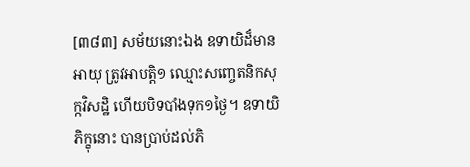[៣៨៣] សម័យនោះឯង ឧទាយិដ៏មានអាយុ ត្រូវអាបត្តិ១ ឈ្មោះសញ្ចេតនិកសុក្កវិសដ្ឋិ ហើយបិទបាំងទុក១ថ្ងៃ។ ឧទាយិភិក្ខុនោះ បានប្រាប់ដល់ភិ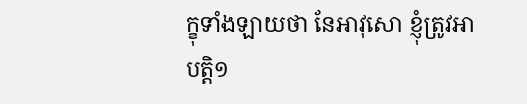ក្ខុទាំងឡាយថា នែអាវុសោ ខ្ញុំត្រូវអាបត្តិ១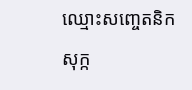ឈ្មោះសញ្ចេតនិកសុក្ក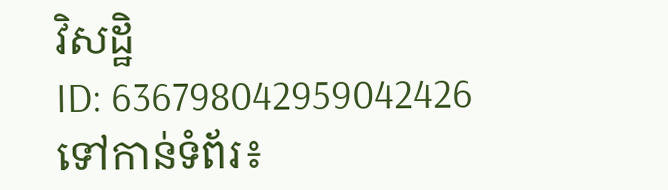វិសដ្ឋិ
ID: 636798042959042426
ទៅកាន់ទំព័រ៖